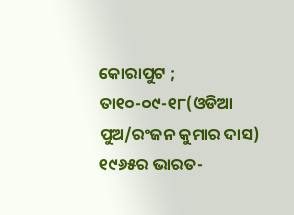କୋରାପୁଟ ; ତା୧୦-୦୯-୧୮(ଓଡିଆ ପୁଅ/ରଂଜନ କୁମାର ଦାସ) ୧୯୬୫ର ଭାରତ-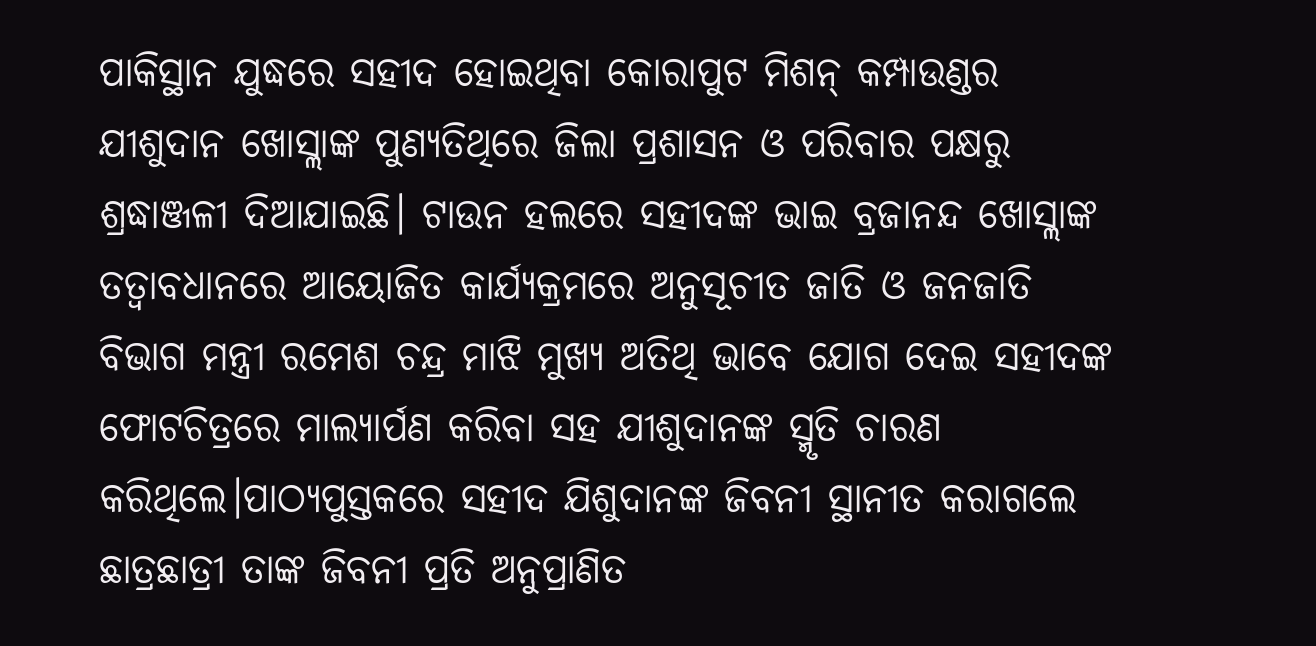ପାକିସ୍ଥାନ ଯୁଦ୍ଧରେ ସହୀଦ ହୋଇଥିବା କୋରାପୁଟ ମିଶନ୍ କମ୍ପାଉଣ୍ଡର ଯୀଶୁଦାନ ଖୋସ୍ଲାଙ୍କ ପୁଣ୍ୟତିଥିରେ ଜିଲା ପ୍ରଶାସନ ଓ ପରିବାର ପକ୍ଷରୁ ଶ୍ରଦ୍ଧାଞ୍ଜଳୀ ଦିଆଯାଇଛି। ଟାଉନ ହଲରେ ସହୀଦଙ୍କ ଭାଇ ବ୍ରଜାନନ୍ଦ ଖୋସ୍ଲାଙ୍କ ତତ୍ୱାବଧାନରେ ଆୟୋଜିତ କାର୍ଯ୍ୟକ୍ରମରେ ଅନୁସୂଚୀତ ଜାତି ଓ ଜନଜାତି ବିଭାଗ ମନ୍ତ୍ରୀ ରମେଶ ଚନ୍ଦ୍ର ମାଝି ମୁଖ୍ୟ ଅତିଥି ଭାବେ ଯୋଗ ଦେଇ ସହୀଦଙ୍କ ଫୋଟଚିତ୍ରରେ ମାଲ୍ୟାର୍ପଣ କରିବା ସହ ଯୀଶୁଦାନଙ୍କ ସ୍ମୃତି ଚାରଣ କରିଥିଲେ।ପାଠ୍ୟପୁସ୍ତକରେ ସହୀଦ ଯିଶୁଦାନଙ୍କ ଜିବନୀ ସ୍ଥାନୀତ କରାଗଲେ ଛାତ୍ରଛାତ୍ରୀ ତାଙ୍କ ଜିବନୀ ପ୍ରତି ଅନୁପ୍ରାଣିତ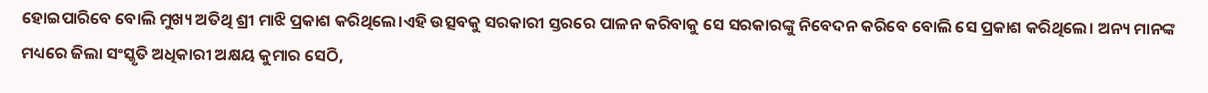ହୋଇପାରିବେ ବୋଲି ମୁଖ୍ୟ ଅତିଥି ଶ୍ରୀ ମାଝି ପ୍ରକାଶ କରିଥିଲେ।ଏହି ଉତ୍ସବକୁ ସରକାରୀ ସ୍ତରରେ ପାଳନ କରିବାକୁ ସେ ସରକାରଙ୍କୁ ନିବେଦନ କରିବେ ବୋଲି ସେ ପ୍ରକାଶ କରିଥିଲେ। ଅନ୍ୟ ମାନଙ୍କ ମଧ୍ୟରେ ଜିଲା ସଂସ୍କୃତି ଅଧିକାରୀ ଅକ୍ଷୟ କୁମାର ସେଠି,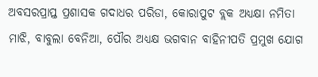ଅବସରପ୍ରାପ୍ତ ପ୍ରଶାସକ ଗଦାଧର ପରିଡା, କୋରାପୁଟ ବ୍ଲକ ଅଧ୍ୟକ୍ଷା ନମିତା ମାଝି, ବାବୁଲା ବେନିଆ, ପୌର ଅଧ୍ୟକ୍ଷ ଭଗବାନ ବାହିନୀପତି ପ୍ରମୁଖ ଯୋଗ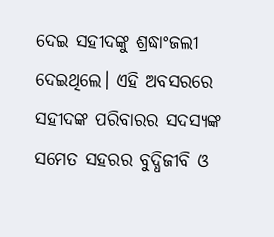ଦେଇ ସହୀଦଙ୍କୁ ଶ୍ରଦ୍ଧାଂଜଲୀ ଦେଇଥିଲେ। ଏହି ଅବସରରେ ସହୀଦଙ୍କ ପରିବାରର ସଦସ୍ୟଙ୍କ ସମେତ ସହରର ବୁଦ୍ଧିଜୀବି ଓ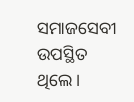ସମାଜସେବୀ ଉପସ୍ଥିତ ଥିଲେ।